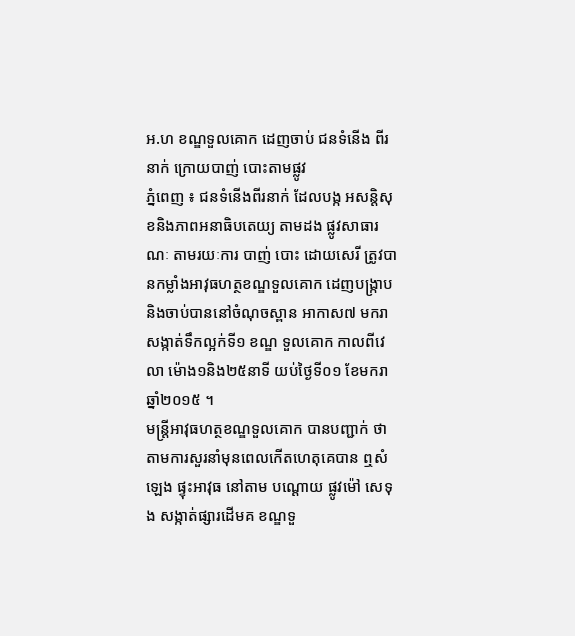អ.ហ ខណ្ឌទួលគោក ដេញចាប់ ជនទំនើង ពីរនាក់ ក្រោយបាញ់ បោះតាមផ្លូវ
ភ្នំពេញ ៖ ជនទំនើងពីរនាក់ ដែលបង្ក អសន្ដិសុខនិងភាពអនាធិបតេយ្យ តាមដង ផ្លូវសាធារណៈ តាមរយៈការ បាញ់ បោះ ដោយសេរី ត្រូវបានកម្លាំងអាវុធហត្ថខណ្ឌទួលគោក ដេញបង្ក្រាប និងចាប់បាននៅចំណុចស្ពាន អាកាស៧ មករា សង្កាត់ទឹកល្អក់ទី១ ខណ្ឌ ទួលគោក កាលពីវេលា ម៉ោង១និង២៥នាទី យប់ថ្ងៃទី០១ ខែមករា ឆ្នាំ២០១៥ ។
មន្ដ្រីអាវុធហត្ថខណ្ឌទួលគោក បានបញ្ជាក់ ថា តាមការសួរនាំមុនពេលកើតហេតុគេបាន ឮសំឡេង ផ្ទុះអាវុធ នៅតាម បណ្ដោយ ផ្លូវម៉ៅ សេទុង សង្កាត់ផ្សារដើមគ ខណ្ឌទួ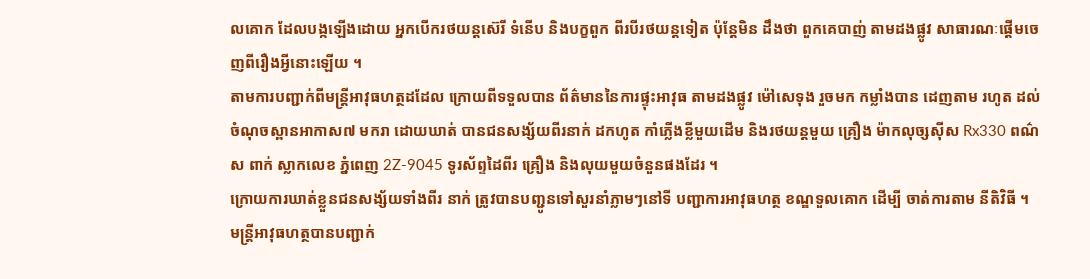លគោក ដែលបង្កឡើងដោយ អ្នកបើករថយន្ដស៊េរី ទំនើប និងបក្ខពួក ពីរបីរថយន្ដទៀត ប៉ុន្ដែមិន ដឹងថា ពួកគេបាញ់ តាមដងផ្លូវ សាធារណៈផ្ដើមចេញពីរឿងអ្វីនោះឡើយ ។
តាមការបញ្ជាក់ពីមន្ដ្រីអាវុធហត្ថដដែល ក្រោយពីទទួលបាន ព័ត៌មាននៃការផ្ទុះអាវុធ តាមដងផ្លូវ ម៉ៅសេទុង រួចមក កម្លាំងបាន ដេញតាម រហូត ដល់ចំណុចស្ពានអាកាស៧ មករា ដោយឃាត់ បានជនសង្ស័យពីរនាក់ ដកហូត កាំភ្លើងខ្លីមួយដើម និងរថយន្ដមួយ គ្រឿង ម៉ាកលុច្សស៊ីស Rx330 ពណ៌ស ពាក់ ស្លាកលេខ ភ្នំពេញ 2Z-9045 ទូរស័ព្ទដៃពីរ គ្រឿង និងលុយមួយចំនួនផងដែរ ។
ក្រោយការឃាត់ខ្លួនជនសង្ស័យទាំងពីរ នាក់ ត្រូវបានបញ្ជូនទៅសួរនាំភ្លាមៗនៅទី បញ្ជាការអាវុធហត្ថ ខណ្ឌទួលគោក ដើម្បី ចាត់ការតាម នីតិវិធី ។
មន្ដ្រីអាវុធហត្ថបានបញ្ជាក់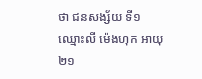ថា ជនសង្ស័យ ទី១ ឈ្មោះលី ម៉េងហុក អាយុ២១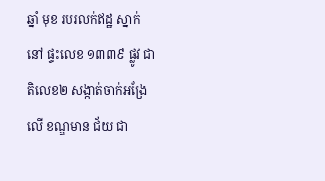ឆ្នាំ មុខ របរលក់ឥដ្ឋ ស្នាក់នៅ ផ្ទះលេខ ១៣៣៩ ផ្លូវ ជាតិលេខ២ សង្កាត់ចាក់អង្រែលើ ខណ្ឌមាន ជ័យ ជា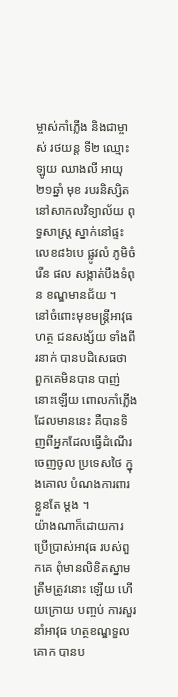ម្ចាស់កាំភ្លើង និងជាម្ចាស់ រថយន្ដ ទី២ ឈ្មោះឡូយ ឈាងលី អាយុ២១ឆ្នាំ មុខ របរនិស្សិត នៅសាកលវិទ្យាល័យ ពុទ្ធសាស្ដ្រ ស្នាក់នៅផ្ទះលេខ៨៦បេ ផ្លូវលំ ភូមិចំរើន ផល សង្កាត់បឹងទំពុន ខណ្ឌមានជ័យ ។
នៅចំពោះមុខមន្ដ្រីអាវុធហត្ថ ជនសង្ស័យ ទាំងពីរនាក់ បានបដិសេធថា ពួកគេមិនបាន បាញ់នោះឡើយ ពោលកាំភ្លើង ដែលមាននេះ គឺបានទិញពីអ្នកដែលធ្វើដំណើរចេញចូល ប្រទេសថៃ ក្នុងគោល បំណងការពារខ្លួនតែ ម្ដង ។
យ៉ាងណាក៏ដោយការប្រើប្រាស់អាវុធ របស់ពួកគេ ពុំមានលិខិតស្នាមត្រឹមត្រូវនោះ ឡើយ ហើយក្រោយ បញ្ចប់ ការសួរនាំអាវុធ ហត្ថខណ្ឌទួលគោក បានប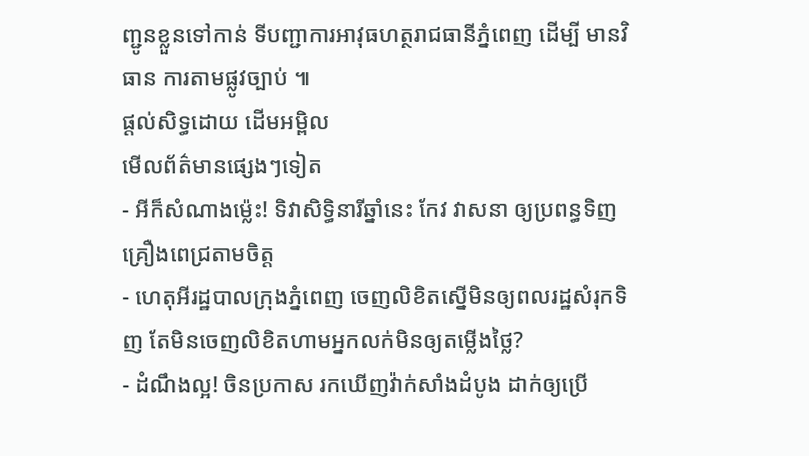ញ្ជូនខ្លួនទៅកាន់ ទីបញ្ជាការអាវុធហត្ថរាជធានីភ្នំពេញ ដើម្បី មានវិធាន ការតាមផ្លូវច្បាប់ ៕
ផ្តល់សិទ្ធដោយ ដើមអម្ពិល
មើលព័ត៌មានផ្សេងៗទៀត
- អីក៏សំណាងម្ល៉េះ! ទិវាសិទ្ធិនារីឆ្នាំនេះ កែវ វាសនា ឲ្យប្រពន្ធទិញគ្រឿងពេជ្រតាមចិត្ត
- ហេតុអីរដ្ឋបាលក្រុងភ្នំពេញ ចេញលិខិតស្នើមិនឲ្យពលរដ្ឋសំរុកទិញ តែមិនចេញលិខិតហាមអ្នកលក់មិនឲ្យតម្លើងថ្លៃ?
- ដំណឹងល្អ! ចិនប្រកាស រកឃើញវ៉ាក់សាំងដំបូង ដាក់ឲ្យប្រើ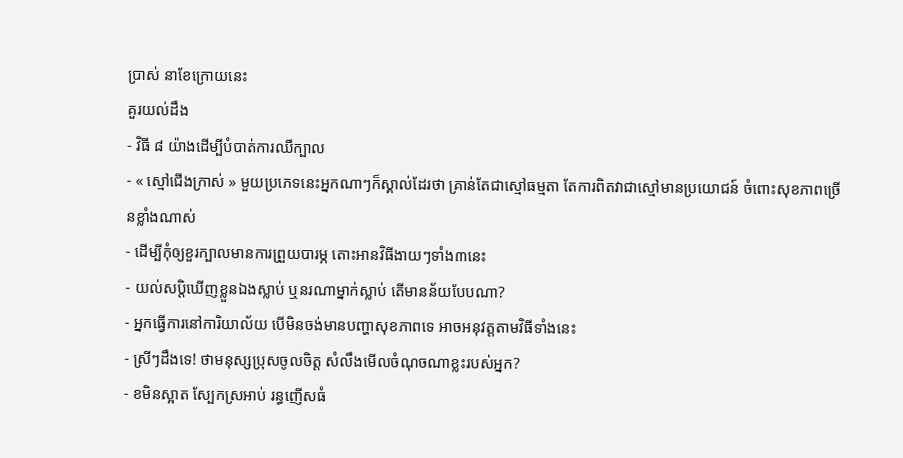ប្រាស់ នាខែក្រោយនេះ
គួរយល់ដឹង
- វិធី ៨ យ៉ាងដើម្បីបំបាត់ការឈឺក្បាល
- « ស្មៅជើងក្រាស់ » មួយប្រភេទនេះអ្នកណាៗក៏ស្គាល់ដែរថា គ្រាន់តែជាស្មៅធម្មតា តែការពិតវាជាស្មៅមានប្រយោជន៍ ចំពោះសុខភាពច្រើនខ្លាំងណាស់
- ដើម្បីកុំឲ្យខួរក្បាលមានការព្រួយបារម្ភ តោះអានវិធីងាយៗទាំង៣នេះ
- យល់សប្តិឃើញខ្លួនឯងស្លាប់ ឬនរណាម្នាក់ស្លាប់ តើមានន័យបែបណា?
- អ្នកធ្វើការនៅការិយាល័យ បើមិនចង់មានបញ្ហាសុខភាពទេ អាចអនុវត្តតាមវិធីទាំងនេះ
- ស្រីៗដឹងទេ! ថាមនុស្សប្រុសចូលចិត្ត សំលឹងមើលចំណុចណាខ្លះរបស់អ្នក?
- ខមិនស្អាត ស្បែកស្រអាប់ រន្ធញើសធំ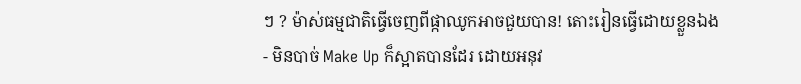ៗ ? ម៉ាស់ធម្មជាតិធ្វើចេញពីផ្កាឈូកអាចជួយបាន! តោះរៀនធ្វើដោយខ្លួនឯង
- មិនបាច់ Make Up ក៏ស្អាតបានដែរ ដោយអនុវ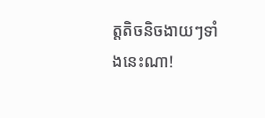ត្តតិចនិចងាយៗទាំងនេះណា!